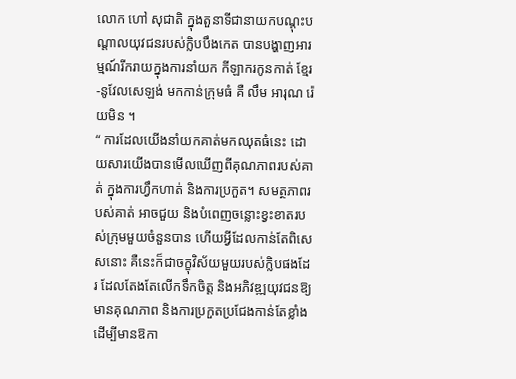លោក ហៅ សុជាតិ ក្នុងតួនាទីជានាយកបណ្តុះបណ្តាលយុវជនរបស់ក្លិបបឹងកេត បានបង្ហាញអារម្មណ៍រីករាយក្នុងការនាំយក កីឡាករកូនកាត់ ខ្មែរ-នូវែលសេឡង់ មកកាន់ក្រុមធំ គឺ លឹម អារុណ រ៉េយមិន ។
“ ការដែលយើងនាំយកគាត់មកឈុតធំនេះ ដោយសារយើងបានមើលឃើញពីគុណភាពរបស់គាត់ ក្នុងការហ្វឹកហាត់ និងការប្រកួត។ សមត្ថភាពរបស់គាត់ អាចជួយ និងបំពេញចន្លោះខ្វះខាតរបស់ក្រុមមួយចំនួនបាន ហើយអ្វីដែលកាន់តែពិសេសនោះ គឺនេះក៏ជាចក្ខុវិស័យមួយរបស់ក្លិបផងដែរ ដែលតែងតែលើកទឹកចិត្ត និងអភិវឌ្ឍយុវជនឱ្យមានគុណភាព និងការប្រកួតប្រជែងកាន់តែខ្លាំង ដើម្បីមានឱកា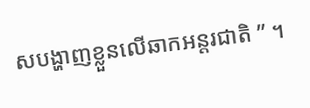សបង្ហាញខ្លួនលើឆាកអន្តរជាតិ ” ។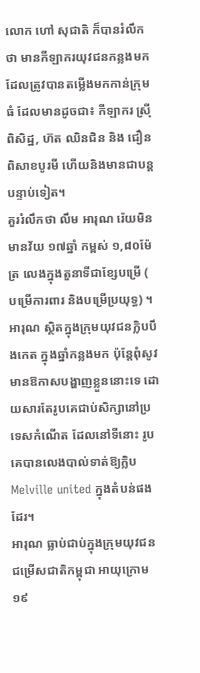លោក ហៅ សុជាតិ ក៏បានរំលឹកថា មានកីឡាករយុវជនកន្លងមកដែលត្រូវបានតម្លើងមកកាន់ក្រុមធំ ដែលមានដូចជា៖ កីឡាករ ស្រ៊ី ពិសិដ្ឋ, ហ៊ត ឈិនជិន និង ជឿន ពិសាខបូរមី ហើយនិងមានជាបន្តបន្ទាប់ទៀត។
គួររំលឹកថា លឹម អារុណ រ៉េយមិន មានវ័យ ១៧ឆ្នាំ កម្ពស់ ១,៨០ម៉ែត្រ លេងក្នុងតួនាទីជាខ្សែបម្រើ ( បម្រើការពារ និងបម្រើប្រយុទ្ធ) ។ អារុណ ស្ថិតក្នុងក្រុមយុវជនក្លិបបឹងកេត ក្នុងឆ្នាំកន្លងមក ប៉ុន្តែពុំសូវមានឱកាសបង្ហាញខ្លួននោះទេ ដោយសារតែរូបគេជាប់សិក្សានៅប្រទេសកំណើត ដែលនៅទីនោះ រូបគេបានលេងបាល់ទាត់ឱ្យក្លិប Melville united ក្នុងតំបន់ផងដែរ។
អារុណ ធ្លាប់ជាប់ក្នុងក្រុមយុវជនជម្រើសជាតិកម្ពុជា អាយុក្រោម ១៩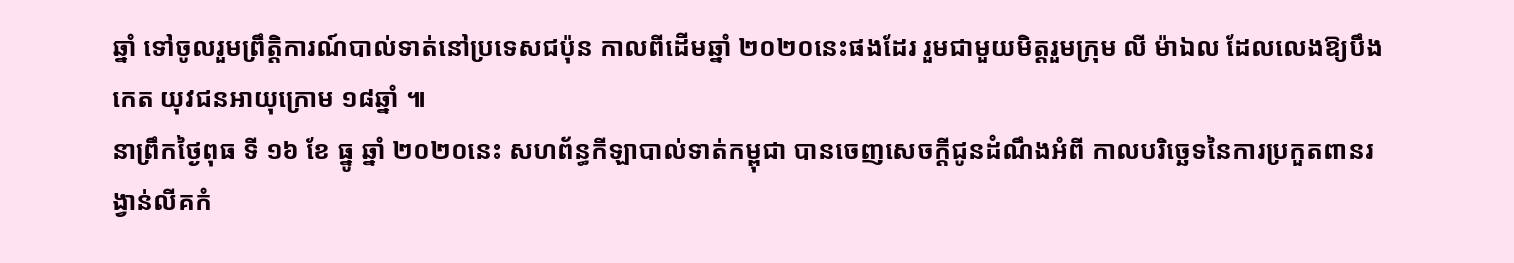ឆ្នាំ ទៅចូលរួមព្រឹត្តិការណ៍បាល់ទាត់នៅប្រទេសជប៉ុន កាលពីដើមឆ្នាំ ២០២០នេះផងដែរ រួមជាមួយមិត្តរួមក្រុម លី ម៉ាឯល ដែលលេងឱ្យបឹងកេត យុវជនអាយុក្រោម ១៨ឆ្នាំ ៕
នាព្រឹកថ្ងៃពុធ ទី ១៦ ខែ ធ្នូ ឆ្នាំ ២០២០នេះ សហព័ន្ធកីឡាបាល់ទាត់កម្ពុជា បានចេញសេចក្តីជូនដំណឹងអំពី កាលបរិច្ឆេទនៃការប្រកួតពានរង្វាន់លីគកំ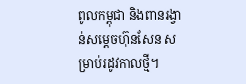ពូលកម្ពុជា និងពានរង្វាន់សម្តេចហ៊ុនសែន សម្រាប់រដូវកាលថ្មី។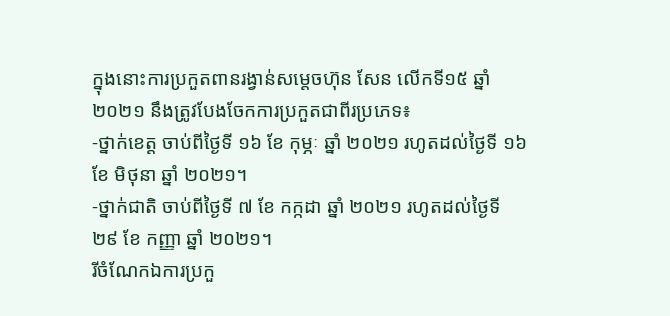ក្នុងនោះការប្រកួតពានរង្វាន់សម្តេចហ៊ុន សែន លើកទី១៥ ឆ្នាំ ២០២១ នឹងត្រូវបែងចែកការប្រកួតជាពីរប្រភេទ៖
-ថ្នាក់ខេត្ត ចាប់ពីថ្ងៃទី ១៦ ខែ កុម្ភៈ ឆ្នាំ ២០២១ រហូតដល់ថ្ងៃទី ១៦ ខែ មិថុនា ឆ្នាំ ២០២១។
-ថ្នាក់ជាតិ ចាប់ពីថ្ងៃទី ៧ ខែ កក្កដា ឆ្នាំ ២០២១ រហូតដល់ថ្ងៃទី ២៩ ខែ កញ្ញា ឆ្នាំ ២០២១។
រីចំណែកឯការប្រកួ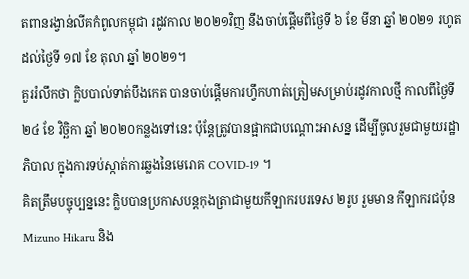តពានរង្វាន់លីគកំពូលកម្ពុជា រដូវកាល ២០២១វិញ នឹងចាប់ផ្តើមពីថ្ងៃទី ៦ ខែ មីនា ឆ្នាំ ២០២១ រហូតដល់ថ្ងៃទី ១៧ ខែ តុលា ឆ្នាំ ២០២១។
គួររំលឹកថា ក្លិបបាល់ទាត់បឹងកេត បានចាប់ផ្តើមការហ្វឹកហាត់ត្រៀមសម្រាប់រដូវកាលថ្មី កាលពីថ្ងៃទី ២៤ ខែ វិច្ឆិកា ឆ្នាំ ២០២០កន្លងទៅនេះ ប៉ុន្តែត្រូវបានផ្អាកជាបណ្តោះអាសន្ន ដើម្បីចូលរួមជាមួយរដ្ឋាភិបាល ក្នុងការទប់ស្កាត់ការឆ្លងនៃមេរោគ COVID-19 ។
គិតត្រឹមបច្ចុប្បន្ននេះ ក្លិបបានប្រកាសបន្តកុងត្រាជាមួយកីឡាករបរទេស ២រូប រួមមាន កីឡាករជប៉ុន Mizuno Hikaru និង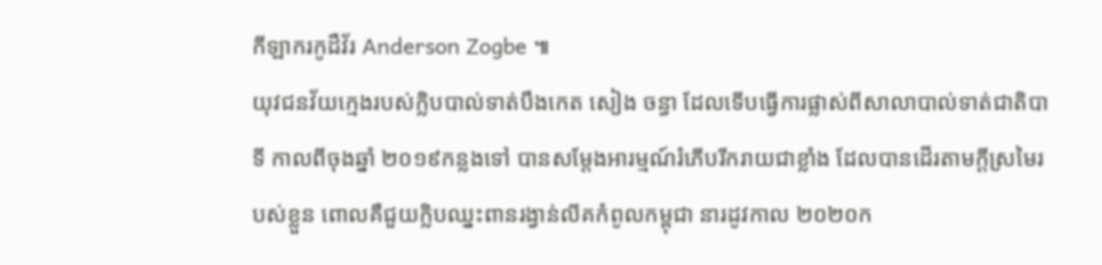កីឡាករកូដឺវ័រ Anderson Zogbe ៕
យុវជនវ័យក្មេងរបស់ក្លិបបាល់ទាត់បឹងកេត សៀង ចន្ធា ដែលទើបធ្វើការផ្លាស់ពីសាលាបាល់ទាត់ជាតិបាទី កាលពីចុងឆ្នាំ ២០១៩កន្លងទៅ បានសម្តែងអារម្មណ៍រំភើបរីករាយជាខ្លាំង ដែលបានដើរតាមក្តីស្រមៃរបស់ខ្លួន ពោលគឺជួយក្លិបឈ្នះពានរង្វាន់លីគកំពូលកម្ពុជា នារដូវកាល ២០២០ក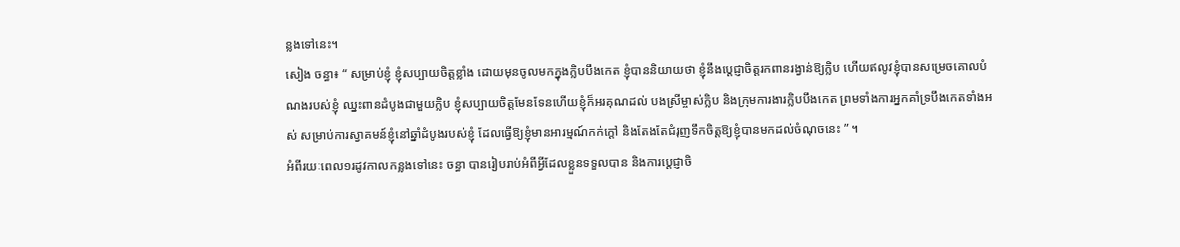ន្លងទៅនេះ។
សៀង ចន្ធា៖ “ សម្រាប់ខ្ញុំ ខ្ញុំសប្បាយចិត្តខ្លាំង ដោយមុនចូលមកក្នុងក្លិបបឹងកេត ខ្ញុំបាននិយាយថា ខ្ញុំនឹងប្តេជ្ញាចិត្តរកពានរង្វាន់ឱ្យក្លិប ហើយឥលូវខ្ញុំបានសម្រេចគោលបំណងរបស់ខ្ញុំ ឈ្នះពានដំបូងជាមួយក្លិប ខ្ញុំសប្បាយចិត្តមែនទែនហើយខ្ញុំក៏អរគុណដល់ បងស្រីម្ចាស់ក្លិប និងក្រុមការងារក្លិបបឹងកេត ព្រមទាំងការអ្នកគាំទ្របឹងកេតទាំងអស់ សម្រាប់ការស្វាគមន៍ខ្ញុំនៅឆ្នាំដំបូងរបស់ខ្ញុំ ដែលធ្វើឱ្យខ្ញុំមានអារម្មណ៍កក់ក្តៅ និងតែងតែជំរុញទឹកចិត្តឱ្យខ្ញុំបានមកដល់ចំណុចនេះ ” ។
អំពីរយៈពេល១រដូវកាលកន្លងទៅនេះ ចន្ធា បានរៀបរាប់អំពីអ្វីដែលខ្លួនទទួលបាន និងការប្តេជ្ញាចិ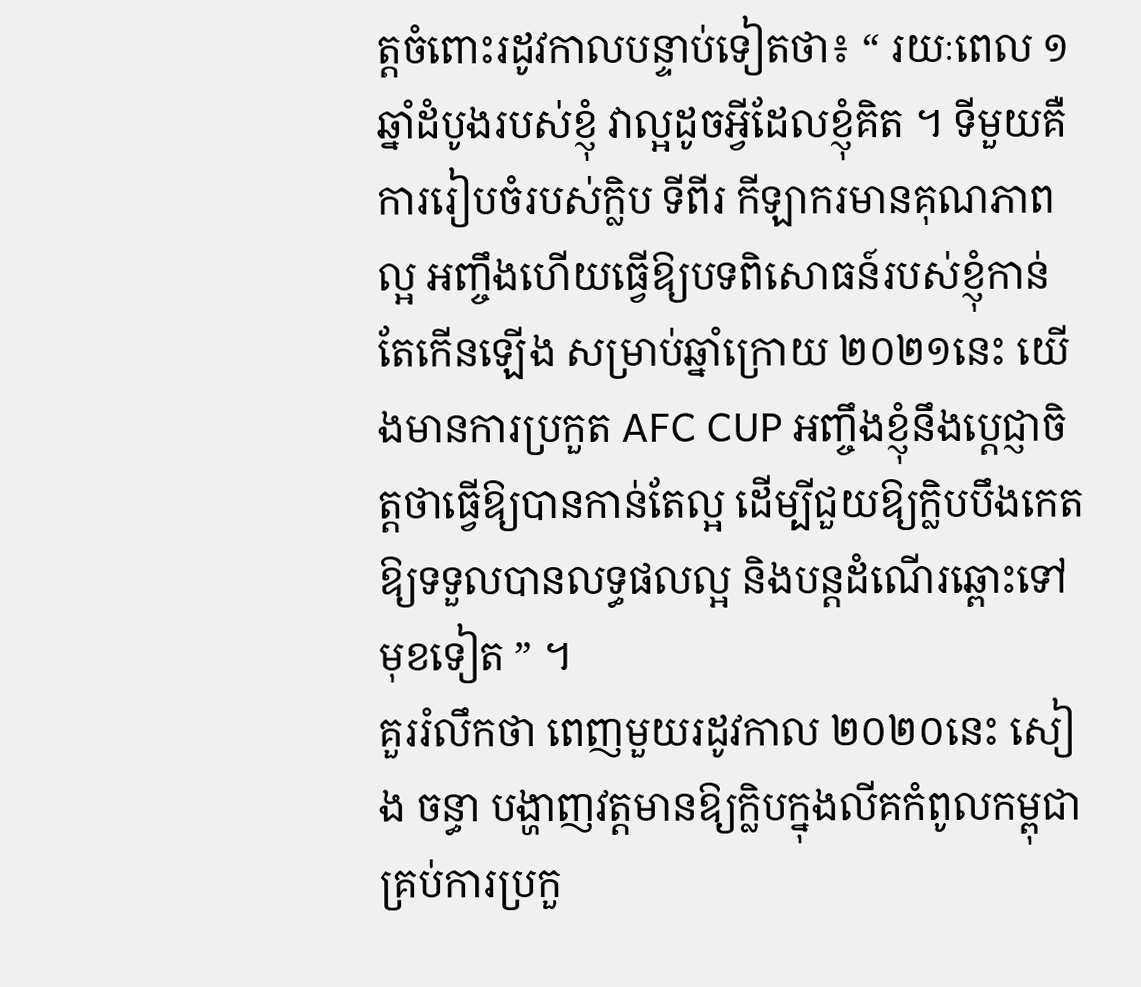ត្តចំពោះរដូវកាលបន្ទាប់ទៀតថា៖ “ រយៈពេល ១ឆ្នាំដំបូងរបស់ខ្ញុំ វាល្អដូចអ្វីដែលខ្ញុំគិត ។ ទីមួយគឺការរៀបចំរបស់ក្លិប ទីពីរ កីឡាករមានគុណភាពល្អ អញ្ចឹងហើយធ្វើឱ្យបទពិសោធន៍របស់ខ្ញុំកាន់តែកើនឡើង សម្រាប់ឆ្នាំក្រោយ ២០២១នេះ យើងមានការប្រកួត AFC CUP អញ្ចឹងខ្ញុំនឹងប្តេជ្ញាចិត្តថាធ្វើឱ្យបានកាន់តែល្អ ដើម្បីជួយឱ្យក្លិបបឹងកេត ឱ្យទទួលបានលទ្ធផលល្អ និងបន្តដំណើរឆ្ពោះទៅមុខទៀត ” ។
គួររំលឹកថា ពេញមួយរដូវកាល ២០២០នេះ សៀង ចន្ធា បង្ហាញវត្តមានឱ្យក្លិបក្នុងលីគកំពូលកម្ពុជា គ្រប់ការប្រកួ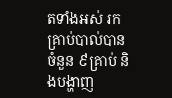តទាំងអស់ រកគ្រាប់បាល់បានចំនួន ៩គ្រាប់ និងបង្ហាញ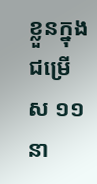ខ្លួនក្នុងជម្រើស ១១នា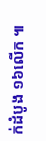ក់ដំបូង ១៦លើក ៕